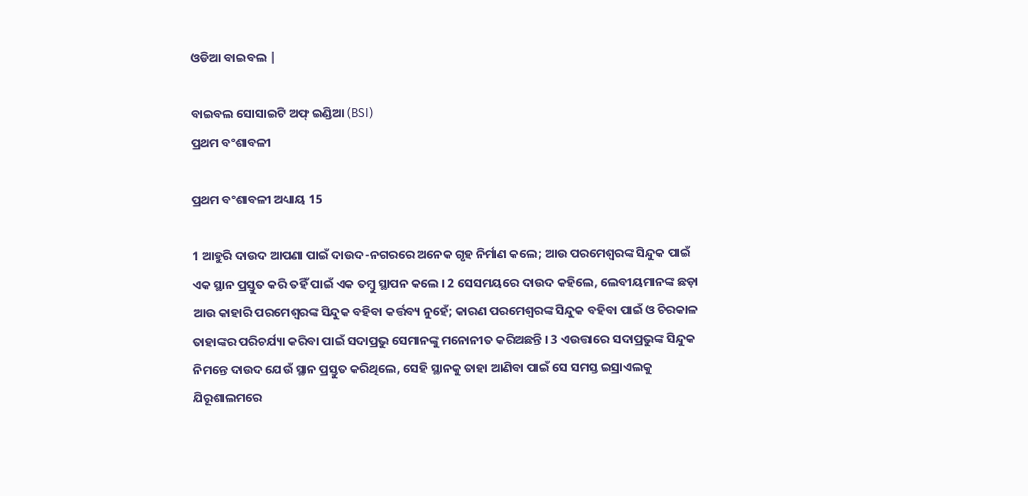ଓଡିଆ ବାଇବଲ |

ବାଇବଲ ସୋସାଇଟି ଅଫ୍ ଇଣ୍ଡିଆ (BSI)
ପ୍ରଥମ ବଂଶାବଳୀ

ପ୍ରଥମ ବଂଶାବଳୀ ଅଧ୍ୟାୟ 15

1 ଆହୁରି ଦାଉଦ ଆପଣା ପାଇଁ ଦାଉଦ-ନଗରରେ ଅନେକ ଗୃହ ନିର୍ମାଣ କଲେ; ଆଉ ପରମେଶ୍ଵରଙ୍କ ସିନ୍ଦୁକ ପାଇଁ ଏକ ସ୍ଥାନ ପ୍ରସ୍ତୁତ କରି ତହିଁ ପାଇଁ ଏକ ତମ୍ଵୁ ସ୍ଥାପନ କଲେ । 2 ସେସମୟରେ ଦାଉଦ କହିଲେ, ଲେବୀୟମାନଙ୍କ ଛଡ଼ା ଆଉ କାହାରି ପରମେଶ୍ଵରଙ୍କ ସିନ୍ଦୁକ ବହିବା କର୍ତ୍ତବ୍ୟ ନୁହେଁ; କାରଣ ପରମେଶ୍ଵରଙ୍କ ସିନ୍ଦୁକ ବହିବା ପାଇଁ ଓ ଚିରକାଳ ତାହାଙ୍କର ପରିଚର୍ଯ୍ୟା କରିବା ପାଇଁ ସଦାପ୍ରଭୁ ସେମାନଙ୍କୁ ମନୋନୀତ କରିଅଛନ୍ତି । 3 ଏଉତ୍ତାରେ ସଦାପ୍ରଭୁଙ୍କ ସିନ୍ଦୁକ ନିମନ୍ତେ ଦାଉଦ ଯେଉଁ ସ୍ଥାନ ପ୍ରସ୍ତୁତ କରିଥିଲେ, ସେହି ସ୍ଥାନକୁ ତାହା ଆଣିବା ପାଇଁ ସେ ସମସ୍ତ ଇସ୍ରାଏଲକୁ ଯିରୂଶାଲମରେ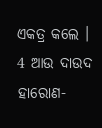ଏକତ୍ର କଲେ । 4 ଆଉ ଦାଉଦ ହାରୋଣ-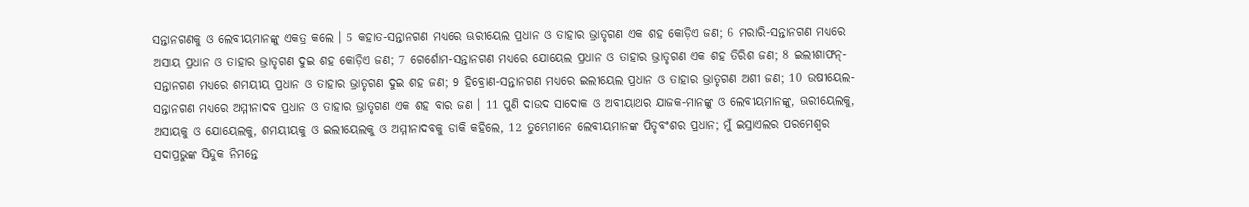ସନ୍ତାନଗଣକୁ ଓ ଲେବୀୟମାନଙ୍କୁ ଏକତ୍ର କଲେ । 5 କହାତ-ସନ୍ତାନଗଣ ମଧ୍ୟରେ ଊରୀୟେଲ ପ୍ରଧାନ ଓ ତାହାର ଭ୍ରାତୃଗଣ ଏକ ଶହ କୋଡ଼ିଏ ଜଣ; 6 ମରାରି-ସନ୍ତାନଗଣ ମଧ୍ୟରେ ଅସାୟ ପ୍ରଧାନ ଓ ତାହାର ଭ୍ରାତୃଗଣ ଦୁଇ ଶହ କୋଡ଼ିଏ ଜଣ; 7 ଗେର୍ଶୋମ-ସନ୍ତାନଗଣ ମଧ୍ୟରେ ଯୋୟେଲ ପ୍ରଧାନ ଓ ତାହାର ଭ୍ରାତୃଗଣ ଏକ ଶହ ତିରିଶ ଜଣ; 8 ଇଲୀଶାଫନ୍-ସନ୍ତାନଗଣ ମଧ୍ୟରେ ଶମୟୀୟ ପ୍ରଧାନ ଓ ତାହାର ଭ୍ରାତୃଗଣ ଦୁଇ ଶହ ଜଣ; 9 ହିବ୍ରୋଣ-ସନ୍ତାନଗଣ ମଧ୍ୟରେ ଇଲୀୟେଲ ପ୍ରଧାନ ଓ ତାହାର ଭ୍ରାତୃଗଣ ଅଶୀ ଜଣ; 10 ଉଷୀୟେଲ-ସନ୍ତାନଗଣ ମଧ୍ୟରେ ଅମ୍ମୀନାଦବ ପ୍ରଧାନ ଓ ତାହାର ଭ୍ରାତୃଗଣ ଏକ ଶହ ବାର ଜଣ । 11 ପୁଣି ଦାଉଦ ସାଦୋକ ଓ ଅବୀୟାଥର ଯାଜକ-ମାନଙ୍କୁ ଓ ଲେବୀୟମାନଙ୍କୁ, ଊରୀୟେଲକୁ, ଅସାୟକୁ ଓ ଯୋୟେଲକୁ, ଶମୟୀୟକୁ ଓ ଇଲୀୟେଲକୁ ଓ ଅମ୍ମୀନାଦବକୁ ଡାକି କହିଲେ, 12 ତୁମ୍ଭେମାନେ ଲେବୀୟମାନଙ୍କ ପିତୃବଂଶର ପ୍ରଧାନ; ମୁଁ ଇସ୍ରାଏଲର ପରମେଶ୍ଵର ସଦାପ୍ରଭୁଙ୍କ ସିନ୍ଦୁକ ନିମନ୍ତେ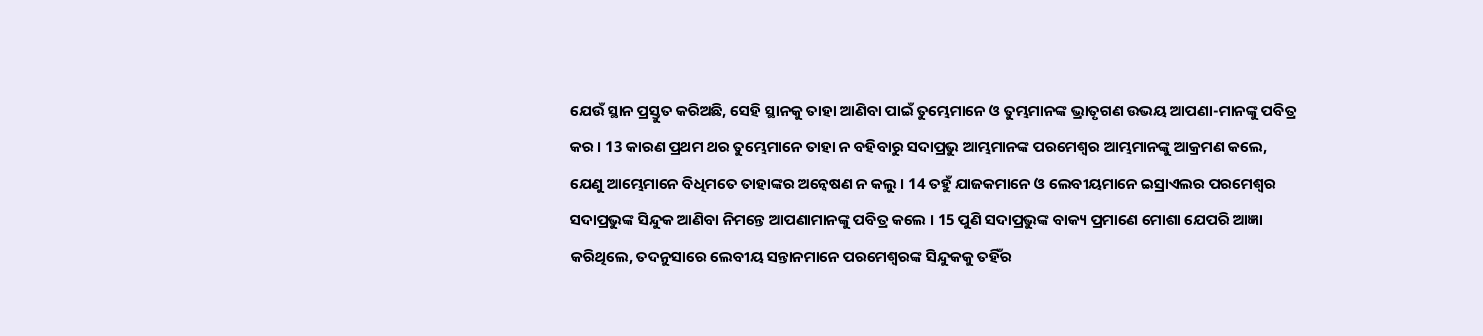ଯେଉଁ ସ୍ଥାନ ପ୍ରସ୍ତୁତ କରିଅଛି, ସେହି ସ୍ଥାନକୁ ତାହା ଆଣିବା ପାଇଁ ତୁମ୍ଭେମାନେ ଓ ତୁମ୍ଭମାନଙ୍କ ଭ୍ରାତୃଗଣ ଉଭୟ ଆପଣା-ମାନଙ୍କୁ ପବିତ୍ର କର । 13 କାରଣ ପ୍ରଥମ ଥର ତୁମ୍ଭେମାନେ ତାହା ନ ବହିବାରୁ ସଦାପ୍ରଭୁ ଆମ୍ଭମାନଙ୍କ ପରମେଶ୍ଵର ଆମ୍ଭମାନଙ୍କୁ ଆକ୍ରମଣ କଲେ, ଯେଣୁ ଆମ୍ଭେମାନେ ବିଧିମତେ ତାହାଙ୍କର ଅନ୍ଵେଷଣ ନ କଲୁ । 14 ତହୁଁ ଯାଜକମାନେ ଓ ଲେବୀୟମାନେ ଇସ୍ରାଏଲର ପରମେଶ୍ଵର ସଦାପ୍ରଭୁଙ୍କ ସିନ୍ଦୁକ ଆଣିବା ନିମନ୍ତେ ଆପଣାମାନଙ୍କୁ ପବିତ୍ର କଲେ । 15 ପୁଣି ସଦାପ୍ରଭୁଙ୍କ ବାକ୍ୟ ପ୍ରମାଣେ ମୋଶା ଯେପରି ଆଜ୍ଞା କରିଥିଲେ, ତଦନୁସାରେ ଲେବୀୟ ସନ୍ତାନମାନେ ପରମେଶ୍ଵରଙ୍କ ସିନ୍ଦୁକକୁ ତହିଁର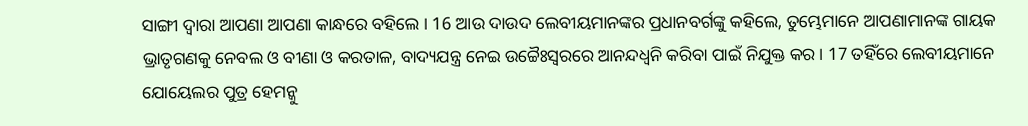ସାଙ୍ଗୀ ଦ୍ଵାରା ଆପଣା ଆପଣା କାନ୍ଧରେ ବହିଲେ । 16 ଆଉ ଦାଉଦ ଲେବୀୟମାନଙ୍କର ପ୍ରଧାନବର୍ଗଙ୍କୁ କହିଲେ, ତୁମ୍ଭେମାନେ ଆପଣାମାନଙ୍କ ଗାୟକ ଭ୍ରାତୃଗଣକୁ ନେବଲ ଓ ବୀଣା ଓ କରତାଳ, ବାଦ୍ୟଯନ୍ତ୍ର ନେଇ ଉଚ୍ଚୈଃସ୍ଵରରେ ଆନନ୍ଦଧ୍ଵନି କରିବା ପାଇଁ ନିଯୁକ୍ତ କର । 17 ତହିଁରେ ଲେବୀୟମାନେ ଯୋୟେଲର ପୁତ୍ର ହେମନ୍କୁ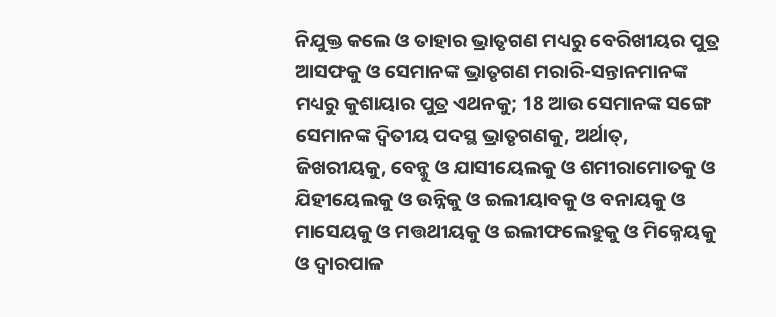ନିଯୁକ୍ତ କଲେ ଓ ତାହାର ଭ୍ରାତୃଗଣ ମଧ୍ୟରୁ ବେରିଖୀୟର ପୁତ୍ର ଆସଫକୁ ଓ ସେମାନଙ୍କ ଭ୍ରାତୃଗଣ ମରାରି-ସନ୍ତାନମାନଙ୍କ ମଧ୍ୟରୁ କୁଶାୟାର ପୁତ୍ର ଏଥନକୁ; 18 ଆଉ ସେମାନଙ୍କ ସଙ୍ଗେ ସେମାନଙ୍କ ଦ୍ଵିତୀୟ ପଦସ୍ଥ ଭ୍ରାତୃଗଣକୁ, ଅର୍ଥାତ୍, ଜିଖରୀୟକୁ, ବେନ୍କୁ ଓ ଯାସୀୟେଲକୁ ଓ ଶମୀରାମୋତକୁ ଓ ଯିହୀୟେଲକୁ ଓ ଉନ୍ନିକୁ ଓ ଇଲୀୟାବକୁ ଓ ବନାୟକୁ ଓ ମାସେୟକୁ ଓ ମତ୍ତଥୀୟକୁ ଓ ଇଲୀଫଲେହୁକୁ ଓ ମିକ୍ନେୟକୁ ଓ ଦ୍ଵାରପାଳ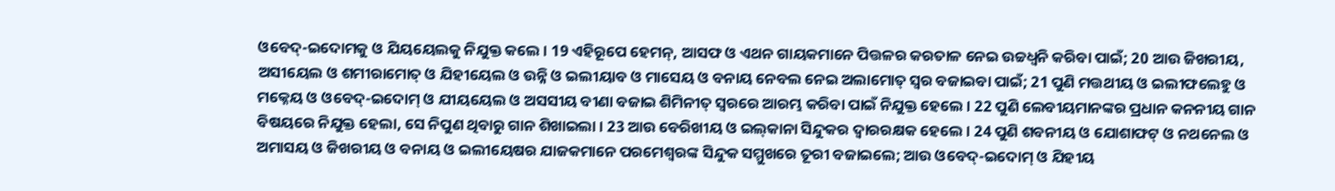ଓବେଦ୍-ଇଦୋମକୁ ଓ ଯିୟୟେଲକୁ ନିଯୁକ୍ତ କଲେ । 19 ଏହିରୂପେ ହେମନ୍, ଆସଫ ଓ ଏଥନ ଗାୟକମାନେ ପିତ୍ତଳର କରତାଳ ନେଇ ଉଚ୍ଚଧ୍ଵନି କରିବା ପାଇଁ; 20 ଆଉ ଜିଖରୀୟ, ଅସୀୟେଲ ଓ ଶମୀରାମୋତ୍ ଓ ଯିହୀୟେଲ ଓ ଉନ୍ନି ଓ ଇଲୀୟାବ ଓ ମାସେୟ ଓ ବନାୟ ନେବଲ ନେଇ ଅଲାମୋତ୍ ସ୍ଵର ବଜାଇବା ପାଇଁ; 21 ପୁଣି ମତ୍ତଥୀୟ ଓ ଇଲୀଫଲେହୁ ଓ ମକ୍ନେୟ ଓ ଓବେଦ୍-ଇଦୋମ୍ ଓ ଯୀୟୟେଲ ଓ ଅସସୀୟ ବୀଣା ବଜାଇ ଶିମିନୀତ୍ ସ୍ଵରରେ ଆରମ୍ଭ କରିବା ପାଇଁ ନିଯୁକ୍ତ ହେଲେ । 22 ପୁଣି ଲେବୀୟମାନଙ୍କର ପ୍ରଧାନ କନନୀୟ ଗାନ ବିଷୟରେ ନିଯୁକ୍ତ ହେଲା, ସେ ନିପୁଣ ଥିବାରୁ ଗାନ ଶିଖାଇଲା । 23 ଆଉ ବେରିଖୀୟ ଓ ଇଲ୍‍କାନା ସିନ୍ଦୁକର ଦ୍ଵାରରକ୍ଷକ ହେଲେ । 24 ପୁଣି ଶବନୀୟ ଓ ଯୋଶାଫଟ୍ ଓ ନଥନେଲ ଓ ଅମାସୟ ଓ ଜିଖରୀୟ ଓ ବନାୟ ଓ ଇଲୀୟେଷର ଯାଜକମାନେ ପରମେଶ୍ଵରଙ୍କ ସିନ୍ଦୁକ ସମ୍ମୁଖରେ ତୂରୀ ବଜାଇଲେ; ଆଉ ଓବେଦ୍-ଇଦୋମ୍ ଓ ଯିହୀୟ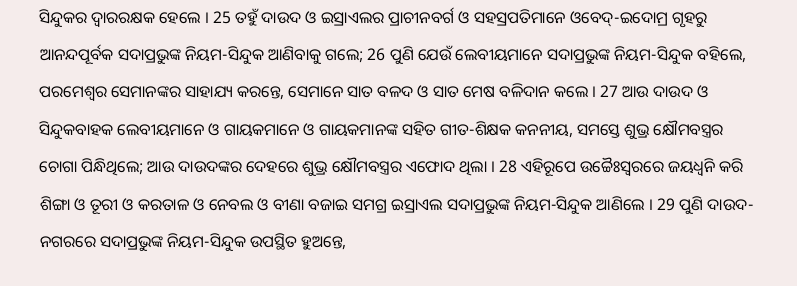ସିନ୍ଦୁକର ଦ୍ଵାରରକ୍ଷକ ହେଲେ । 25 ତହୁଁ ଦାଉଦ ଓ ଇସ୍ରାଏଲର ପ୍ରାଚୀନବର୍ଗ ଓ ସହସ୍ରପତିମାନେ ଓବେଦ୍-ଇଦୋମ୍ର ଗୃହରୁ ଆନନ୍ଦପୂର୍ବକ ସଦାପ୍ରଭୁଙ୍କ ନିୟମ-ସିନ୍ଦୁକ ଆଣିବାକୁ ଗଲେ; 26 ପୁଣି ଯେଉଁ ଲେବୀୟମାନେ ସଦାପ୍ରଭୁଙ୍କ ନିୟମ-ସିନ୍ଦୁକ ବହିଲେ, ପରମେଶ୍ଵର ସେମାନଙ୍କର ସାହାଯ୍ୟ କରନ୍ତେ, ସେମାନେ ସାତ ବଳଦ ଓ ସାତ ମେଷ ବଳିଦାନ କଲେ । 27 ଆଉ ଦାଉଦ ଓ ସିନ୍ଦୁକବାହକ ଲେବୀୟମାନେ ଓ ଗାୟକମାନେ ଓ ଗାୟକମାନଙ୍କ ସହିତ ଗୀତ-ଶିକ୍ଷକ କନନୀୟ, ସମସ୍ତେ ଶୁଭ୍ର କ୍ଷୌମବସ୍ତ୍ରର ଚୋଗା ପିନ୍ଧିଥିଲେ; ଆଉ ଦାଉଦଙ୍କର ଦେହରେ ଶୁଭ୍ର କ୍ଷୌମବସ୍ତ୍ରର ଏଫୋଦ ଥିଲା । 28 ଏହିରୂପେ ଉଚ୍ଚୈଃସ୍ଵରରେ ଜୟଧ୍ଵନି କରି ଶିଙ୍ଗା ଓ ତୂରୀ ଓ କରତାଳ ଓ ନେବଲ ଓ ବୀଣା ବଜାଇ ସମଗ୍ର ଇସ୍ରାଏଲ ସଦାପ୍ରଭୁଙ୍କ ନିୟମ-ସିନ୍ଦୁକ ଆଣିଲେ । 29 ପୁଣି ଦାଉଦ-ନଗରରେ ସଦାପ୍ରଭୁଙ୍କ ନିୟମ-ସିନ୍ଦୁକ ଉପସ୍ଥିତ ହୁଅନ୍ତେ,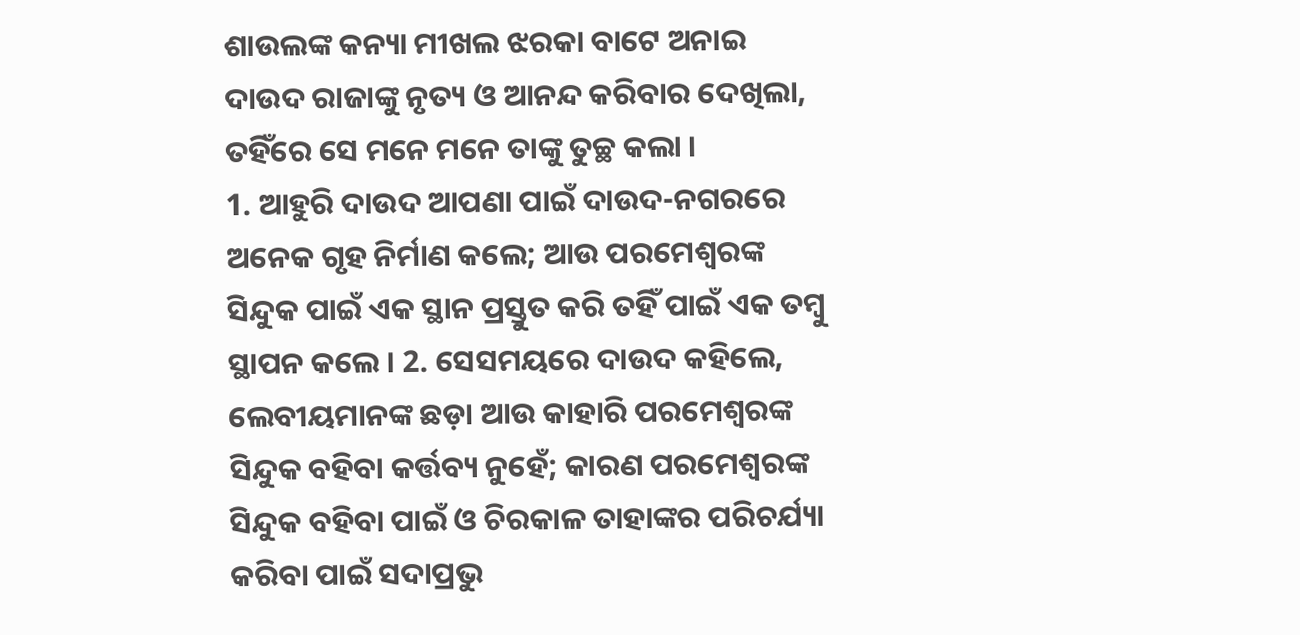ଶାଉଲଙ୍କ କନ୍ୟା ମୀଖଲ ଝରକା ବାଟେ ଅନାଇ ଦାଉଦ ରାଜାଙ୍କୁ ନୃତ୍ୟ ଓ ଆନନ୍ଦ କରିବାର ଦେଖିଲା, ତହିଁରେ ସେ ମନେ ମନେ ତାଙ୍କୁ ତୁଚ୍ଛ କଲା ।
1. ଆହୁରି ଦାଉଦ ଆପଣା ପାଇଁ ଦାଉଦ-ନଗରରେ ଅନେକ ଗୃହ ନିର୍ମାଣ କଲେ; ଆଉ ପରମେଶ୍ଵରଙ୍କ ସିନ୍ଦୁକ ପାଇଁ ଏକ ସ୍ଥାନ ପ୍ରସ୍ତୁତ କରି ତହିଁ ପାଇଁ ଏକ ତମ୍ଵୁ ସ୍ଥାପନ କଲେ । 2. ସେସମୟରେ ଦାଉଦ କହିଲେ, ଲେବୀୟମାନଙ୍କ ଛଡ଼ା ଆଉ କାହାରି ପରମେଶ୍ଵରଙ୍କ ସିନ୍ଦୁକ ବହିବା କର୍ତ୍ତବ୍ୟ ନୁହେଁ; କାରଣ ପରମେଶ୍ଵରଙ୍କ ସିନ୍ଦୁକ ବହିବା ପାଇଁ ଓ ଚିରକାଳ ତାହାଙ୍କର ପରିଚର୍ଯ୍ୟା କରିବା ପାଇଁ ସଦାପ୍ରଭୁ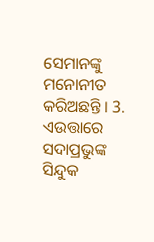ସେମାନଙ୍କୁ ମନୋନୀତ କରିଅଛନ୍ତି । 3. ଏଉତ୍ତାରେ ସଦାପ୍ରଭୁଙ୍କ ସିନ୍ଦୁକ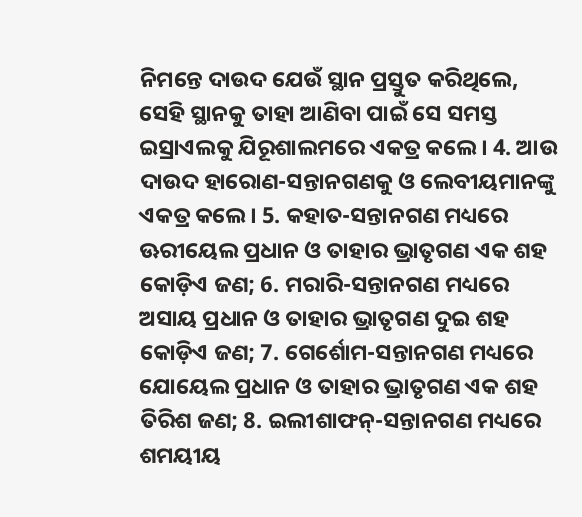ନିମନ୍ତେ ଦାଉଦ ଯେଉଁ ସ୍ଥାନ ପ୍ରସ୍ତୁତ କରିଥିଲେ, ସେହି ସ୍ଥାନକୁ ତାହା ଆଣିବା ପାଇଁ ସେ ସମସ୍ତ ଇସ୍ରାଏଲକୁ ଯିରୂଶାଲମରେ ଏକତ୍ର କଲେ । 4. ଆଉ ଦାଉଦ ହାରୋଣ-ସନ୍ତାନଗଣକୁ ଓ ଲେବୀୟମାନଙ୍କୁ ଏକତ୍ର କଲେ । 5. କହାତ-ସନ୍ତାନଗଣ ମଧ୍ୟରେ ଊରୀୟେଲ ପ୍ରଧାନ ଓ ତାହାର ଭ୍ରାତୃଗଣ ଏକ ଶହ କୋଡ଼ିଏ ଜଣ; 6. ମରାରି-ସନ୍ତାନଗଣ ମଧ୍ୟରେ ଅସାୟ ପ୍ରଧାନ ଓ ତାହାର ଭ୍ରାତୃଗଣ ଦୁଇ ଶହ କୋଡ଼ିଏ ଜଣ; 7. ଗେର୍ଶୋମ-ସନ୍ତାନଗଣ ମଧ୍ୟରେ ଯୋୟେଲ ପ୍ରଧାନ ଓ ତାହାର ଭ୍ରାତୃଗଣ ଏକ ଶହ ତିରିଶ ଜଣ; 8. ଇଲୀଶାଫନ୍-ସନ୍ତାନଗଣ ମଧ୍ୟରେ ଶମୟୀୟ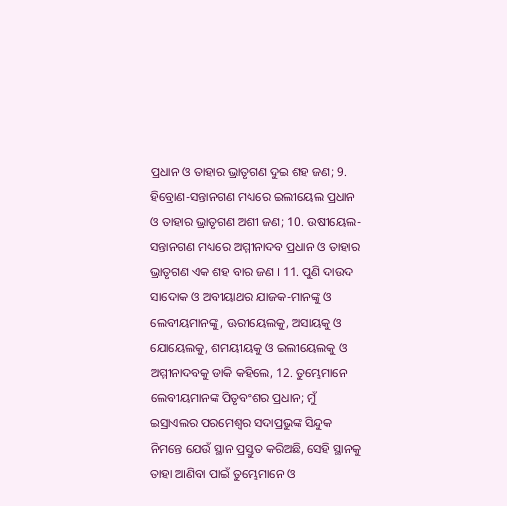ପ୍ରଧାନ ଓ ତାହାର ଭ୍ରାତୃଗଣ ଦୁଇ ଶହ ଜଣ; 9. ହିବ୍ରୋଣ-ସନ୍ତାନଗଣ ମଧ୍ୟରେ ଇଲୀୟେଲ ପ୍ରଧାନ ଓ ତାହାର ଭ୍ରାତୃଗଣ ଅଶୀ ଜଣ; 10. ଉଷୀୟେଲ-ସନ୍ତାନଗଣ ମଧ୍ୟରେ ଅମ୍ମୀନାଦବ ପ୍ରଧାନ ଓ ତାହାର ଭ୍ରାତୃଗଣ ଏକ ଶହ ବାର ଜଣ । 11. ପୁଣି ଦାଉଦ ସାଦୋକ ଓ ଅବୀୟାଥର ଯାଜକ-ମାନଙ୍କୁ ଓ ଲେବୀୟମାନଙ୍କୁ, ଊରୀୟେଲକୁ, ଅସାୟକୁ ଓ ଯୋୟେଲକୁ, ଶମୟୀୟକୁ ଓ ଇଲୀୟେଲକୁ ଓ ଅମ୍ମୀନାଦବକୁ ଡାକି କହିଲେ, 12. ତୁମ୍ଭେମାନେ ଲେବୀୟମାନଙ୍କ ପିତୃବଂଶର ପ୍ରଧାନ; ମୁଁ ଇସ୍ରାଏଲର ପରମେଶ୍ଵର ସଦାପ୍ରଭୁଙ୍କ ସିନ୍ଦୁକ ନିମନ୍ତେ ଯେଉଁ ସ୍ଥାନ ପ୍ରସ୍ତୁତ କରିଅଛି, ସେହି ସ୍ଥାନକୁ ତାହା ଆଣିବା ପାଇଁ ତୁମ୍ଭେମାନେ ଓ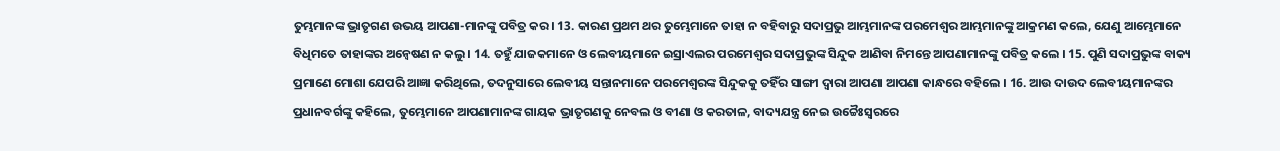ତୁମ୍ଭମାନଙ୍କ ଭ୍ରାତୃଗଣ ଉଭୟ ଆପଣା-ମାନଙ୍କୁ ପବିତ୍ର କର । 13. କାରଣ ପ୍ରଥମ ଥର ତୁମ୍ଭେମାନେ ତାହା ନ ବହିବାରୁ ସଦାପ୍ରଭୁ ଆମ୍ଭମାନଙ୍କ ପରମେଶ୍ଵର ଆମ୍ଭମାନଙ୍କୁ ଆକ୍ରମଣ କଲେ, ଯେଣୁ ଆମ୍ଭେମାନେ ବିଧିମତେ ତାହାଙ୍କର ଅନ୍ଵେଷଣ ନ କଲୁ । 14. ତହୁଁ ଯାଜକମାନେ ଓ ଲେବୀୟମାନେ ଇସ୍ରାଏଲର ପରମେଶ୍ଵର ସଦାପ୍ରଭୁଙ୍କ ସିନ୍ଦୁକ ଆଣିବା ନିମନ୍ତେ ଆପଣାମାନଙ୍କୁ ପବିତ୍ର କଲେ । 15. ପୁଣି ସଦାପ୍ରଭୁଙ୍କ ବାକ୍ୟ ପ୍ରମାଣେ ମୋଶା ଯେପରି ଆଜ୍ଞା କରିଥିଲେ, ତଦନୁସାରେ ଲେବୀୟ ସନ୍ତାନମାନେ ପରମେଶ୍ଵରଙ୍କ ସିନ୍ଦୁକକୁ ତହିଁର ସାଙ୍ଗୀ ଦ୍ଵାରା ଆପଣା ଆପଣା କାନ୍ଧରେ ବହିଲେ । 16. ଆଉ ଦାଉଦ ଲେବୀୟମାନଙ୍କର ପ୍ରଧାନବର୍ଗଙ୍କୁ କହିଲେ, ତୁମ୍ଭେମାନେ ଆପଣାମାନଙ୍କ ଗାୟକ ଭ୍ରାତୃଗଣକୁ ନେବଲ ଓ ବୀଣା ଓ କରତାଳ, ବାଦ୍ୟଯନ୍ତ୍ର ନେଇ ଉଚ୍ଚୈଃସ୍ଵରରେ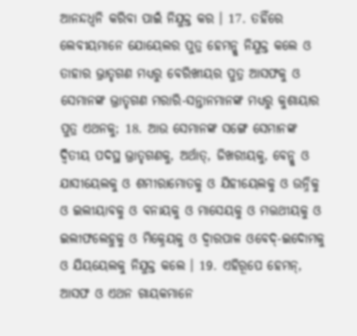ଆନନ୍ଦଧ୍ଵନି କରିବା ପାଇଁ ନିଯୁକ୍ତ କର । 17. ତହିଁରେ ଲେବୀୟମାନେ ଯୋୟେଲର ପୁତ୍ର ହେମନ୍କୁ ନିଯୁକ୍ତ କଲେ ଓ ତାହାର ଭ୍ରାତୃଗଣ ମଧ୍ୟରୁ ବେରିଖୀୟର ପୁତ୍ର ଆସଫକୁ ଓ ସେମାନଙ୍କ ଭ୍ରାତୃଗଣ ମରାରି-ସନ୍ତାନମାନଙ୍କ ମଧ୍ୟରୁ କୁଶାୟାର ପୁତ୍ର ଏଥନକୁ; 18. ଆଉ ସେମାନଙ୍କ ସଙ୍ଗେ ସେମାନଙ୍କ ଦ୍ଵିତୀୟ ପଦସ୍ଥ ଭ୍ରାତୃଗଣକୁ, ଅର୍ଥାତ୍, ଜିଖରୀୟକୁ, ବେନ୍କୁ ଓ ଯାସୀୟେଲକୁ ଓ ଶମୀରାମୋତକୁ ଓ ଯିହୀୟେଲକୁ ଓ ଉନ୍ନିକୁ ଓ ଇଲୀୟାବକୁ ଓ ବନାୟକୁ ଓ ମାସେୟକୁ ଓ ମତ୍ତଥୀୟକୁ ଓ ଇଲୀଫଲେହୁକୁ ଓ ମିକ୍ନେୟକୁ ଓ ଦ୍ଵାରପାଳ ଓବେଦ୍-ଇଦୋମକୁ ଓ ଯିୟୟେଲକୁ ନିଯୁକ୍ତ କଲେ । 19. ଏହିରୂପେ ହେମନ୍, ଆସଫ ଓ ଏଥନ ଗାୟକମାନେ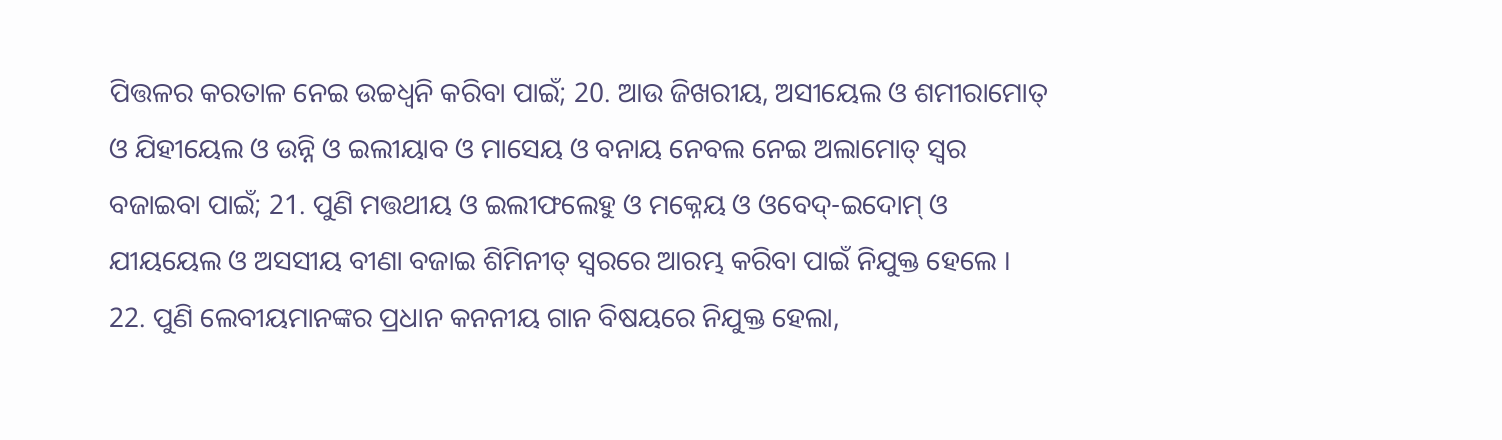ପିତ୍ତଳର କରତାଳ ନେଇ ଉଚ୍ଚଧ୍ଵନି କରିବା ପାଇଁ; 20. ଆଉ ଜିଖରୀୟ, ଅସୀୟେଲ ଓ ଶମୀରାମୋତ୍ ଓ ଯିହୀୟେଲ ଓ ଉନ୍ନି ଓ ଇଲୀୟାବ ଓ ମାସେୟ ଓ ବନାୟ ନେବଲ ନେଇ ଅଲାମୋତ୍ ସ୍ଵର ବଜାଇବା ପାଇଁ; 21. ପୁଣି ମତ୍ତଥୀୟ ଓ ଇଲୀଫଲେହୁ ଓ ମକ୍ନେୟ ଓ ଓବେଦ୍-ଇଦୋମ୍ ଓ ଯୀୟୟେଲ ଓ ଅସସୀୟ ବୀଣା ବଜାଇ ଶିମିନୀତ୍ ସ୍ଵରରେ ଆରମ୍ଭ କରିବା ପାଇଁ ନିଯୁକ୍ତ ହେଲେ । 22. ପୁଣି ଲେବୀୟମାନଙ୍କର ପ୍ରଧାନ କନନୀୟ ଗାନ ବିଷୟରେ ନିଯୁକ୍ତ ହେଲା,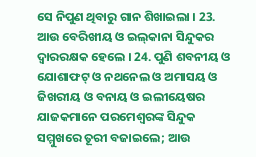ସେ ନିପୁଣ ଥିବାରୁ ଗାନ ଶିଖାଇଲା । 23. ଆଉ ବେରିଖୀୟ ଓ ଇଲ୍‍କାନା ସିନ୍ଦୁକର ଦ୍ଵାରରକ୍ଷକ ହେଲେ । 24. ପୁଣି ଶବନୀୟ ଓ ଯୋଶାଫଟ୍ ଓ ନଥନେଲ ଓ ଅମାସୟ ଓ ଜିଖରୀୟ ଓ ବନାୟ ଓ ଇଲୀୟେଷର ଯାଜକମାନେ ପରମେଶ୍ଵରଙ୍କ ସିନ୍ଦୁକ ସମ୍ମୁଖରେ ତୂରୀ ବଜାଇଲେ; ଆଉ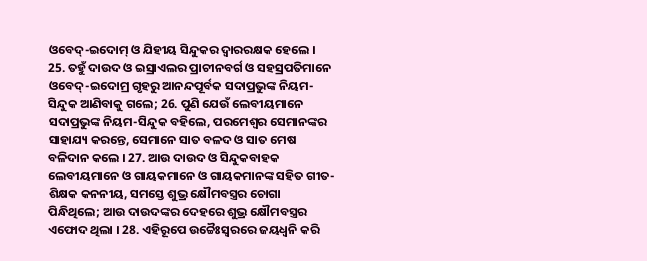ଓବେଦ୍-ଇଦୋମ୍ ଓ ଯିହୀୟ ସିନ୍ଦୁକର ଦ୍ଵାରରକ୍ଷକ ହେଲେ । 25. ତହୁଁ ଦାଉଦ ଓ ଇସ୍ରାଏଲର ପ୍ରାଚୀନବର୍ଗ ଓ ସହସ୍ରପତିମାନେ ଓବେଦ୍-ଇଦୋମ୍ର ଗୃହରୁ ଆନନ୍ଦପୂର୍ବକ ସଦାପ୍ରଭୁଙ୍କ ନିୟମ-ସିନ୍ଦୁକ ଆଣିବାକୁ ଗଲେ; 26. ପୁଣି ଯେଉଁ ଲେବୀୟମାନେ ସଦାପ୍ରଭୁଙ୍କ ନିୟମ-ସିନ୍ଦୁକ ବହିଲେ, ପରମେଶ୍ଵର ସେମାନଙ୍କର ସାହାଯ୍ୟ କରନ୍ତେ, ସେମାନେ ସାତ ବଳଦ ଓ ସାତ ମେଷ ବଳିଦାନ କଲେ । 27. ଆଉ ଦାଉଦ ଓ ସିନ୍ଦୁକବାହକ ଲେବୀୟମାନେ ଓ ଗାୟକମାନେ ଓ ଗାୟକମାନଙ୍କ ସହିତ ଗୀତ-ଶିକ୍ଷକ କନନୀୟ, ସମସ୍ତେ ଶୁଭ୍ର କ୍ଷୌମବସ୍ତ୍ରର ଚୋଗା ପିନ୍ଧିଥିଲେ; ଆଉ ଦାଉଦଙ୍କର ଦେହରେ ଶୁଭ୍ର କ୍ଷୌମବସ୍ତ୍ରର ଏଫୋଦ ଥିଲା । 28. ଏହିରୂପେ ଉଚ୍ଚୈଃସ୍ଵରରେ ଜୟଧ୍ଵନି କରି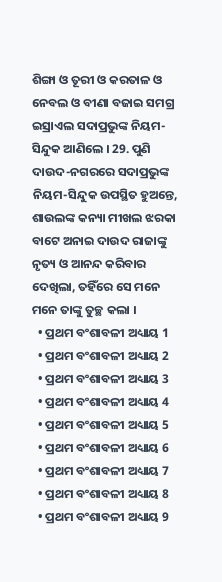ଶିଙ୍ଗା ଓ ତୂରୀ ଓ କରତାଳ ଓ ନେବଲ ଓ ବୀଣା ବଜାଇ ସମଗ୍ର ଇସ୍ରାଏଲ ସଦାପ୍ରଭୁଙ୍କ ନିୟମ-ସିନ୍ଦୁକ ଆଣିଲେ । 29. ପୁଣି ଦାଉଦ-ନଗରରେ ସଦାପ୍ରଭୁଙ୍କ ନିୟମ-ସିନ୍ଦୁକ ଉପସ୍ଥିତ ହୁଅନ୍ତେ, ଶାଉଲଙ୍କ କନ୍ୟା ମୀଖଲ ଝରକା ବାଟେ ଅନାଇ ଦାଉଦ ରାଜାଙ୍କୁ ନୃତ୍ୟ ଓ ଆନନ୍ଦ କରିବାର ଦେଖିଲା, ତହିଁରେ ସେ ମନେ ମନେ ତାଙ୍କୁ ତୁଚ୍ଛ କଲା ।
  • ପ୍ରଥମ ବଂଶାବଳୀ ଅଧ୍ୟାୟ 1
  • ପ୍ରଥମ ବଂଶାବଳୀ ଅଧ୍ୟାୟ 2
  • ପ୍ରଥମ ବଂଶାବଳୀ ଅଧ୍ୟାୟ 3
  • ପ୍ରଥମ ବଂଶାବଳୀ ଅଧ୍ୟାୟ 4
  • ପ୍ରଥମ ବଂଶାବଳୀ ଅଧ୍ୟାୟ 5
  • ପ୍ରଥମ ବଂଶାବଳୀ ଅଧ୍ୟାୟ 6
  • ପ୍ରଥମ ବଂଶାବଳୀ ଅଧ୍ୟାୟ 7
  • ପ୍ରଥମ ବଂଶାବଳୀ ଅଧ୍ୟାୟ 8
  • ପ୍ରଥମ ବଂଶାବଳୀ ଅଧ୍ୟାୟ 9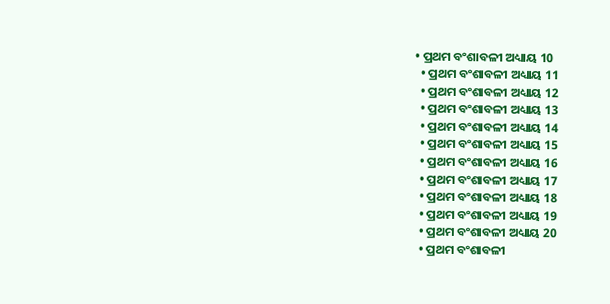• ପ୍ରଥମ ବଂଶାବଳୀ ଅଧ୍ୟାୟ 10
  • ପ୍ରଥମ ବଂଶାବଳୀ ଅଧ୍ୟାୟ 11
  • ପ୍ରଥମ ବଂଶାବଳୀ ଅଧ୍ୟାୟ 12
  • ପ୍ରଥମ ବଂଶାବଳୀ ଅଧ୍ୟାୟ 13
  • ପ୍ରଥମ ବଂଶାବଳୀ ଅଧ୍ୟାୟ 14
  • ପ୍ରଥମ ବଂଶାବଳୀ ଅଧ୍ୟାୟ 15
  • ପ୍ରଥମ ବଂଶାବଳୀ ଅଧ୍ୟାୟ 16
  • ପ୍ରଥମ ବଂଶାବଳୀ ଅଧ୍ୟାୟ 17
  • ପ୍ରଥମ ବଂଶାବଳୀ ଅଧ୍ୟାୟ 18
  • ପ୍ରଥମ ବଂଶାବଳୀ ଅଧ୍ୟାୟ 19
  • ପ୍ରଥମ ବଂଶାବଳୀ ଅଧ୍ୟାୟ 20
  • ପ୍ରଥମ ବଂଶାବଳୀ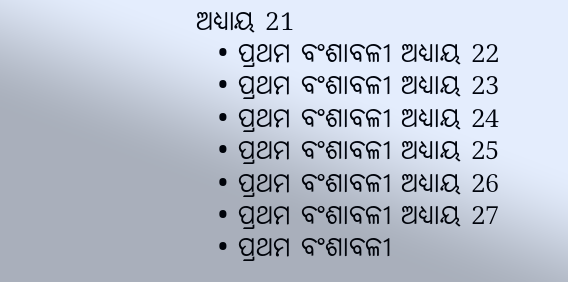ଅଧ୍ୟାୟ 21
  • ପ୍ରଥମ ବଂଶାବଳୀ ଅଧ୍ୟାୟ 22
  • ପ୍ରଥମ ବଂଶାବଳୀ ଅଧ୍ୟାୟ 23
  • ପ୍ରଥମ ବଂଶାବଳୀ ଅଧ୍ୟାୟ 24
  • ପ୍ରଥମ ବଂଶାବଳୀ ଅଧ୍ୟାୟ 25
  • ପ୍ରଥମ ବଂଶାବଳୀ ଅଧ୍ୟାୟ 26
  • ପ୍ରଥମ ବଂଶାବଳୀ ଅଧ୍ୟାୟ 27
  • ପ୍ରଥମ ବଂଶାବଳୀ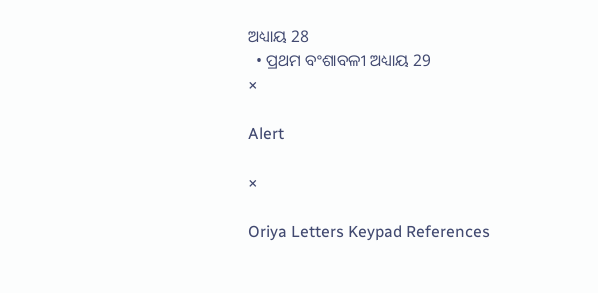ଅଧ୍ୟାୟ 28
  • ପ୍ରଥମ ବଂଶାବଳୀ ଅଧ୍ୟାୟ 29
×

Alert

×

Oriya Letters Keypad References